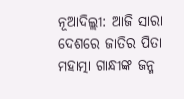ନୂଆଦିଲ୍ଲୀ: ଆଜି ସାରା ଦେଶରେ ଜାତିର ପିତା ମହାତ୍ମା ଗାନ୍ଧୀଙ୍କ ଜନ୍ମ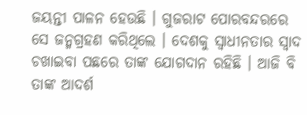ଜୟନ୍ତୀ ପାଳନ ହେଉଛି । ଗୁଜରାଟ ପୋରବନ୍ଦରରେ ସେ ଜନ୍ମଗ୍ରହଣ କରିଥିଲେ । ଦେଶକୁ ସ୍ୱାଧୀନତାର ସ୍ୱାଦ ଚଖାଇବା ପଛରେ ତାଙ୍କ ଯୋଗଦାନ ରହିଛି । ଆଜି ବି ତାଙ୍କ ଆଦର୍ଶ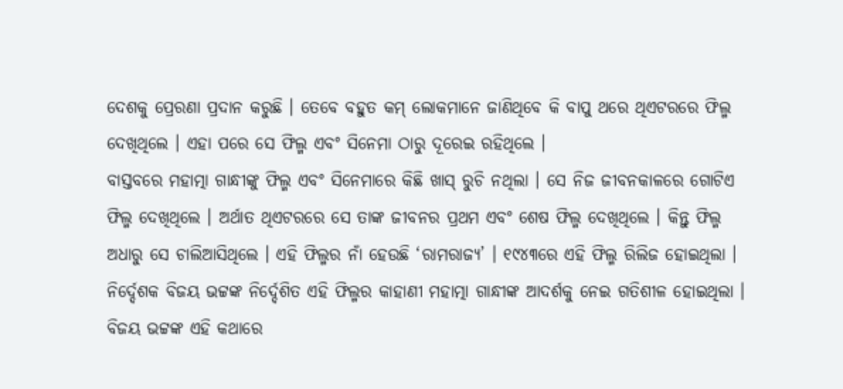ଦେଶକୁ ପ୍ରେରଣା ପ୍ରଦାନ କରୁଛି । ତେବେ ବହୁତ କମ୍ ଲୋକମାନେ ଜାଣିଥିବେ କି ବାପୁ ଥରେ ଥିଏଟରରେ ଫିଲ୍ମ ଦେଖିଥିଲେ । ଏହା ପରେ ସେ ଫିଲ୍ମ ଏବଂ ସିନେମା ଠାରୁ ଦୂରେଇ ରହିଥିଲେ ।
ବାସ୍ତବରେ ମହାତ୍ମା ଗାନ୍ଧୀଙ୍କୁ ଫିଲ୍ମ ଏବଂ ସିନେମାରେ କିଛି ଖାସ୍ ରୁଚି ନଥିଲା । ସେ ନିଜ ଜୀବନକାଳରେ ଗୋଟିଏ ଫିଲ୍ମ ଦେଖିଥିଲେ । ଅର୍ଥାତ ଥିଏଟରରେ ସେ ତାଙ୍କ ଜୀବନର ପ୍ରଥମ ଏବଂ ଶେଷ ଫିଲ୍ମ ଦେଖିଥିଲେ । କିନ୍ତୁ ଫିଲ୍ମ ଅଧାରୁ ସେ ଚାଲିଆସିଥିଲେ । ଏହି ଫିଲ୍ମର ନାଁ ହେଉଛି ‘ରାମରାଜ୍ୟ’ । ୧୯୪୩ରେ ଏହି ଫିଲ୍ମ ରିଲିଜ ହୋଇଥିଲା । ନିର୍ଦ୍ଦେଶକ ବିଜୟ ଭଟ୍ଟଙ୍କ ନିର୍ଦ୍ଦେଶିତ ଏହି ଫିଲ୍ମର କାହାଣୀ ମହାତ୍ମା ଗାନ୍ଧୀଙ୍କ ଆଦର୍ଶକୁ ନେଇ ଗତିଶୀଳ ହୋଇଥିଲା । ବିଜୟ ଭଟ୍ଟଙ୍କ ଏହି କଥାରେ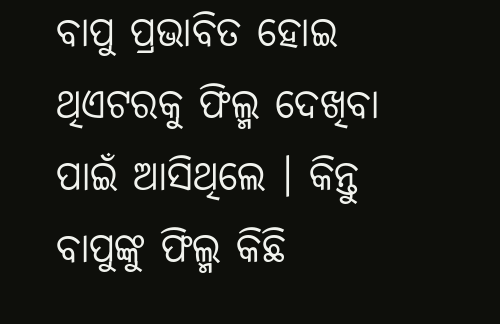ବାପୁ ପ୍ରଭାବିତ ହୋଇ ଥିଏଟରକୁ ଫିଲ୍ମ ଦେଖିବା ପାଇଁ ଆସିଥିଲେ । କିନ୍ତୁ ବାପୁଙ୍କୁ ଫିଲ୍ମ କିଛି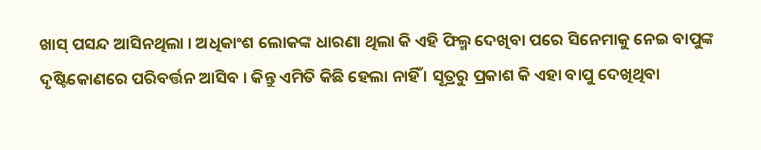ଖାସ୍ ପସନ୍ଦ ଆସିନଥିଲା । ଅଧିକାଂଶ ଲୋକଙ୍କ ଧାରଣା ଥିଲା କି ଏହି ଫିଲ୍ମ ଦେଖିବା ପରେ ସିନେମାକୁ ନେଇ ବାପୁଙ୍କ ଦୃଷ୍ଟିକୋଣରେ ପରିବର୍ତ୍ତନ ଆସିବ । କିନ୍ତୁ ଏମିତି କିଛି ହେଲା ନାହିଁ । ସୂତ୍ରରୁ ପ୍ରକାଶ କି ଏହା ବାପୁ ଦେଖିଥିବା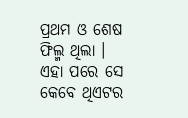ପ୍ରଥମ ଓ ଶେଷ ଫିଲ୍ମ ଥିଲା । ଏହା ପରେ ସେ କେବେ ଥିଏଟର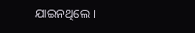ଯାଇନଥିଲେ ।